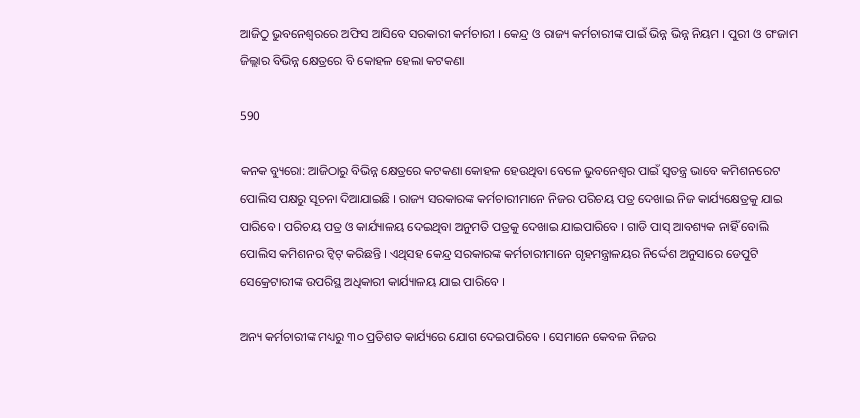ଆଜିଠୁ ଭୁବନେଶ୍ୱରରେ ଅଫିସ ଆସିବେ ସରକାରୀ କର୍ମଚାରୀ । କେନ୍ଦ୍ର ଓ ରାଜ୍ୟ କର୍ମଚାରୀଙ୍କ ପାଇଁ ଭିନ୍ନ ଭିନ୍ନ ନିୟମ । ପୁରୀ ଓ ଗଂଜାମ ଜିଲ୍ଲାର ବିଭିନ୍ନ କ୍ଷେତ୍ରରେ ବି କୋହଳ ହେଲା କଟକଣା

590

କନକ ବ୍ୟୁରୋ: ଆଜିଠାରୁ ବିଭିନ୍ନ କ୍ଷେତ୍ରରେ କଟକଣା କୋହଳ ହେଉଥିବା ବେଳେ ଭୁବନେଶ୍ୱର ପାଇଁ ସ୍ୱତନ୍ତ୍ର ଭାବେ କମିଶନରେଟ ପୋଲିସ ପକ୍ଷରୁ ସୂଚନା ଦିଆଯାଇଛି । ରାଜ୍ୟ ସରକାରଙ୍କ କର୍ମଚାରୀମାନେ ନିଜର ପରିଚୟ ପତ୍ର ଦେଖାଇ ନିଜ କାର୍ଯ୍ୟକ୍ଷେତ୍ରକୁ ଯାଇ ପାରିବେ । ପରିଚୟ ପତ୍ର ଓ କାର୍ଯ୍ୟାଳୟ ଦେଇଥିବା ଅନୁମତି ପତ୍ରକୁ ଦେଖାଇ ଯାଇପାରିବେ । ଗାଡି ପାସ୍ ଆବଶ୍ୟକ ନାହିଁ ବୋଲି ପୋଲିସ କମିଶନର ଟ୍ୱିଟ୍ କରିଛନ୍ତି । ଏଥିସହ କେନ୍ଦ୍ର ସରକାରଙ୍କ କର୍ମଚାରୀମାନେ ଗୃହମନ୍ତ୍ରାଳୟର ନିର୍ଦ୍ଦେଶ ଅନୁସାରେ ଡେପୁଟି ସେକ୍ରେଟାରୀଙ୍କ ଉପରିସ୍ଥ ଅଧିକାରୀ କାର୍ଯ୍ୟାଳୟ ଯାଇ ପାରିବେ ।

ଅନ୍ୟ କର୍ମଚାରୀଙ୍କ ମଧ୍ୟରୁ ୩୦ ପ୍ରତିଶତ କାର୍ଯ୍ୟରେ ଯୋଗ ଦେଇପାରିବେ । ସେମାନେ କେବଳ ନିଜର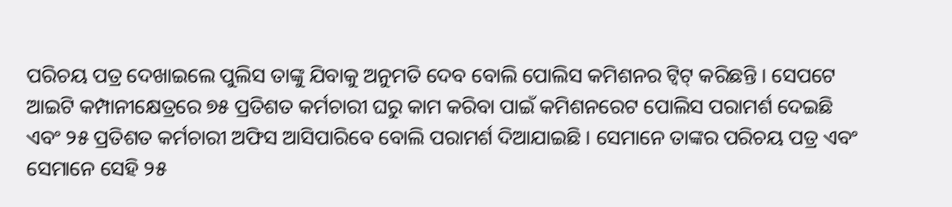ପରିଚୟ ପତ୍ର ଦେଖାଇଲେ ପୁଲିସ ତାଙ୍କୁ ଯିବାକୁ ଅନୁମତି ଦେବ ବୋଲି ପୋଲିସ କମିଶନର ଟ୍ୱିଟ୍ କରିଛନ୍ତି । ସେପଟେ ଆଇଟି କମ୍ପାନୀକ୍ଷେତ୍ରରେ ୭୫ ପ୍ରତିଶତ କର୍ମଚାରୀ ଘରୁ କାମ କରିବା ପାଇଁ କମିଶନରେଟ ପୋଲିସ ପରାମର୍ଶ ଦେଇଛି ଏବଂ ୨୫ ପ୍ରତିଶତ କର୍ମଚାରୀ ଅଫିସ ଆସିପାରିବେ ବୋଲି ପରାମର୍ଶ ଦିଆଯାଇଛି । ସେମାନେ ତାଙ୍କର ପରିଚୟ ପତ୍ର ଏବଂ ସେମାନେ ସେହି ୨୫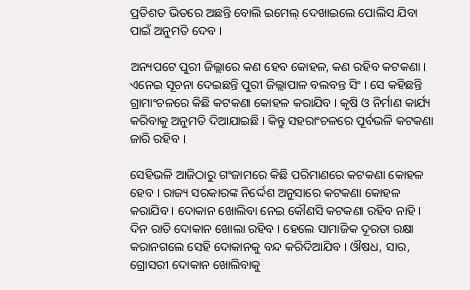ପ୍ରତିଶତ ଭିତରେ ଅଛନ୍ତି ବୋଲି ଇମେଲ୍ ଦେଖାଇଲେ ପୋଲିସ ଯିବା ପାଇଁ ଅନୁମତି ଦେବ ।

ଅନ୍ୟପଟେ ପୁରୀ ଜିଲ୍ଲାରେ କଣ ହେବ କୋହଳ, କଣ ରହିବ କଟକଣା । ଏନେଇ ସୂଚନା ଦେଇଛନ୍ତି ପୁରୀ ଜିଲ୍ଲାପାଳ ବଲବନ୍ତ ସିଂ । ସେ କହିଛନ୍ତି ଗ୍ରାମାଂଚଳରେ କିଛି କଟକଣା କୋହଳ କରାଯିବ । କୃଷି ଓ ନିର୍ମାଣ କାର୍ଯ୍ୟ କରିବାକୁ ଅନୁମତି ଦିଆଯାଇଛି । କିନ୍ତୁ ସହରାଂଚଳରେ ପୂର୍ବଭଳି କଟକଣା ଜାରି ରହିବ ।

ସେହିଭଳି ଆଜିଠାରୁ ଗଂଜାମରେ କିଛି ପରିମାଣରେ କଟକଣା କୋହଳ ହେବ । ରାଜ୍ୟ ସରକାରଙ୍କ ନିର୍ଦ୍ଦେଶ ଅନୁସାରେ କଟକଣା କୋହଳ କରାଯିବ । ଦୋକାନ ଖୋଲିବା ନେଇ କୌଣସି କଟକଣା ରହିବ ନାହି । ଦିନ ରାତି ଦୋକାନ ଖୋଲା ରହିବ । ହେଲେ ସାମାଜିକ ଦୂରତା ରକ୍ଷା କରାନଗଲେ ସେହି ଦୋକାନକୁ ବନ୍ଦ କରିଦିଆଯିବ । ଔଷଧ, ସାର, ଗ୍ରୋସରୀ ଦୋକାନ ଖୋଲିବାକୁ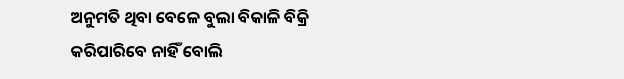ଅନୁମତି ଥିବା ବେଳେ ବୁଲା ବିକାଳି ବିକ୍ରି କରିପାରିବେ ନାହିଁ ବୋଲି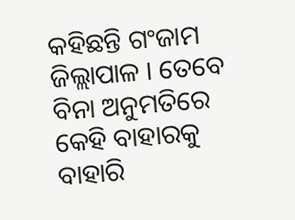କହିଛନ୍ତି ଗଂଜାମ ଜିଲ୍ଲାପାଳ । ତେବେ ବିନା ଅନୁମତିରେ କେହି ବାହାରକୁ ବାହାରି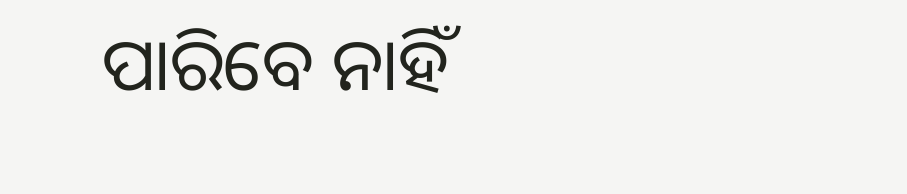ପାରିବେ ନାହିଁ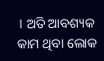। ଅତି ଆବଶ୍ୟକ କାମ ଥିବା ଲୋକ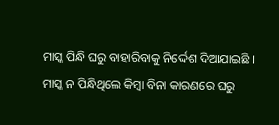ମାସ୍କ ପିନ୍ଧି ଘରୁ ବାହାରିବାକୁ ନିର୍ଦ୍ଦେଶ ଦିଆଯାଇଛି । ମାସ୍କ ନ ପିନ୍ଧିଥିଲେ କିମ୍ବା ବିନା କାରଣରେ ଘରୁ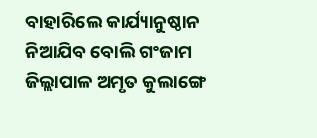ବାହାରିଲେ କାର୍ଯ୍ୟାନୁଷ୍ଠାନ ନିଆଯିବ ବୋଲି ଗଂଜାମ ଜିଲ୍ଲାପାଳ ଅମୃତ କୁଲାଙ୍ଗେ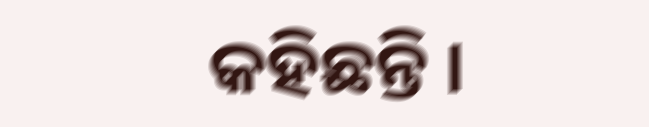କହିଛନ୍ତି ।